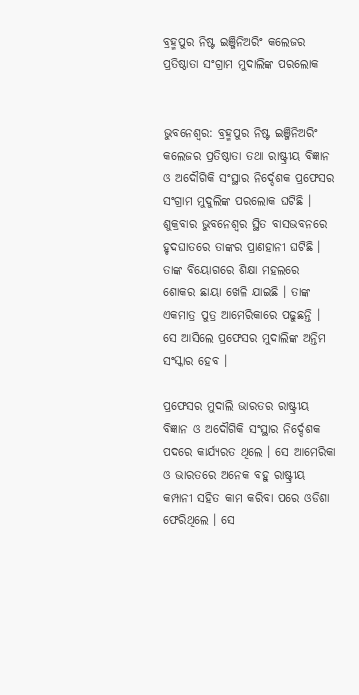ବ୍ରହ୍ମପୁର ନିଷ୍ଟ ଇଞ୍ଜିନିଅରିଂ କଲେଜର ପ୍ରତିଷ୍ଠାତା ସଂଗ୍ରାମ ମୁଦାଲିଙ୍କ ପରଲୋକ


ଭୁବନେଶ୍ୱର: ବ୍ରହ୍ମପୁର ନିଷ୍ଟ ଇଞ୍ଜିନିଅରିଂ କଲେଜର ପ୍ରତିଷ୍ଠାତା ତଥା ରାଷ୍ଟ୍ରୀୟ ବିଜ୍ଞାନ ଓ ଅଦୌଗିକି ସଂସ୍ଥାର ନିର୍ଦ୍ଦେଶକ ପ୍ରଫେସର ସଂଗ୍ରାମ ମୁଦୁଲିଙ୍କ ପରଲୋକ ଘଟିଛି । ଶୁକ୍ରବାର ଭୁବନେଶ୍ୱର ସ୍ଥିତ ବାସଭବନରେ ହୃଦଘାତରେ ତାଙ୍କର ପ୍ରାଣହାନୀ ଘଟିଛି । ତାଙ୍କ ବିୟୋଗରେ ଶିକ୍ଷା ମହଲରେ ଶୋକର ଛାୟା ଖେଳି ଯାଇଛି । ତାଙ୍କ ଏକମାତ୍ର ପୁତ୍ର ଆମେରିକାରେ ପଢୁଛନ୍ତି । ସେ ଆସିଲେ ପ୍ରଫେସର ମୁଦାଲିଙ୍କ ଅନ୍ତିମ ସଂସ୍କାର ହେବ ।

ପ୍ରଫେସର ମୁଦାଲି ଭାରତର ରାଷ୍ଟ୍ରୀୟ ବିଜ୍ଞାନ ଓ ଅଦୌଗିକି ସଂସ୍ଥାର ନିର୍ଦ୍ଦେଶକ ପଦରେ କାର୍ଯ୍ୟରତ ଥିଲେ । ସେ ଆମେରିକା ଓ ଭାରତରେ ଅନେକ ବହୁ ରାଷ୍ଟ୍ରୀୟ କମ୍ପାନୀ ସହିତ କାମ କରିବା ପରେ ଓଡିଶା ଫେରିଥିଲେ । ସେ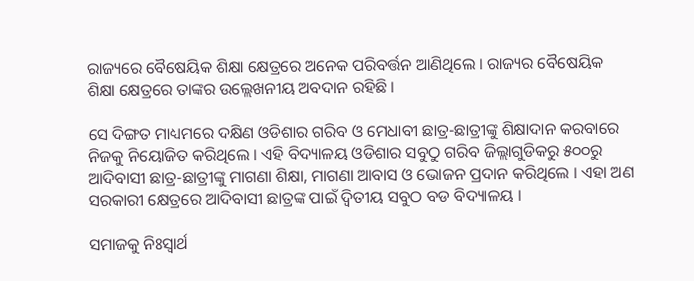ରାଜ୍ୟରେ ବୈଷେୟିକ ଶିକ୍ଷା କ୍ଷେତ୍ରରେ ଅନେକ ପରିବର୍ତ୍ତନ ଆଣିଥିଲେ । ରାଜ୍ୟର ବୈଷେୟିକ ଶିକ୍ଷା କ୍ଷେତ୍ରରେ ତାଙ୍କର ଉଲ୍ଲେଖନୀୟ ଅବଦାନ ରହିଛି ।

ସେ ଦିଙ୍ଗତ ମାଧ୍ୟମରେ ଦକ୍ଷିଣ ଓଡିଶାର ଗରିବ ଓ ମେଧାବୀ ଛାତ୍ର-ଛାତ୍ରୀଙ୍କୁ ଶିକ୍ଷାଦାନ କରବାରେ ନିଜକୁ ନିୟୋଜିତ କରିଥିଲେ । ଏହି ବିଦ୍ୟାଳୟ ଓଡିଶାର ସବୁଠୁ ଗରିବ ଜିଲ୍ଲାଗୁଡିକରୁ ୫୦୦ରୁ ଆଦିବାସୀ ଛାତ୍ର-ଛାତ୍ରୀଙ୍କୁ ମାଗଣା ଶିକ୍ଷା, ମାଗଣା ଆବାସ ଓ ଭୋଜନ ପ୍ରଦାନ କରିଥିଲେ । ଏହା ଅଣ ସରକାରୀ କ୍ଷେତ୍ରରେ ଆଦିବାସୀ ଛାତ୍ରଙ୍କ ପାଇଁ ଦ୍ୱିତୀୟ ସବୁଠ ବଡ ବିଦ୍ୟାଳୟ ।

ସମାଜକୁ ନିଃସ୍ୱାର୍ଥ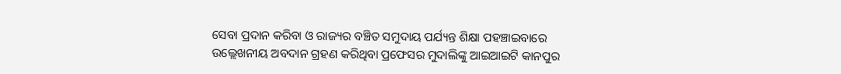ସେବା ପ୍ରଦାନ କରିବା ଓ ରାଜ୍ୟର ବଞ୍ଚିତ ସମୁଦାୟ ପର୍ଯ୍ୟନ୍ତ ଶିକ୍ଷା ପହଞ୍ଚାଇବାରେ ଉଲ୍ଲେଖନୀୟ ଅବଦାନ ଗ୍ରହଣ କରିଥିବା ପ୍ରଫେସର ମୁଦାଲିଙ୍କୁ ଆଇଆଇଟି କାନପୁର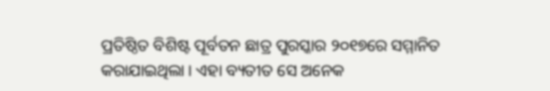ପ୍ରତିଷ୍ଠିତ ବିଶିଷ୍ଟ ପୂର୍ବତନ ଛାତ୍ର ପୁରସ୍କାର ୨୦୧୭ରେ ସମ୍ମାନିତ କରାଯାଇଥିଲା । ଏହା ବ୍ୟତୀତ ସେ ଅନେକ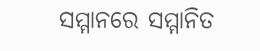ସମ୍ମାନରେ ସମ୍ମାନିତ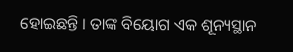ହୋଇଛନ୍ତି । ତାଙ୍କ ବିୟୋଗ ଏକ ଶୂନ୍ୟସ୍ଥାନ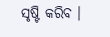ସୃଷ୍ଟି କରିବ ।